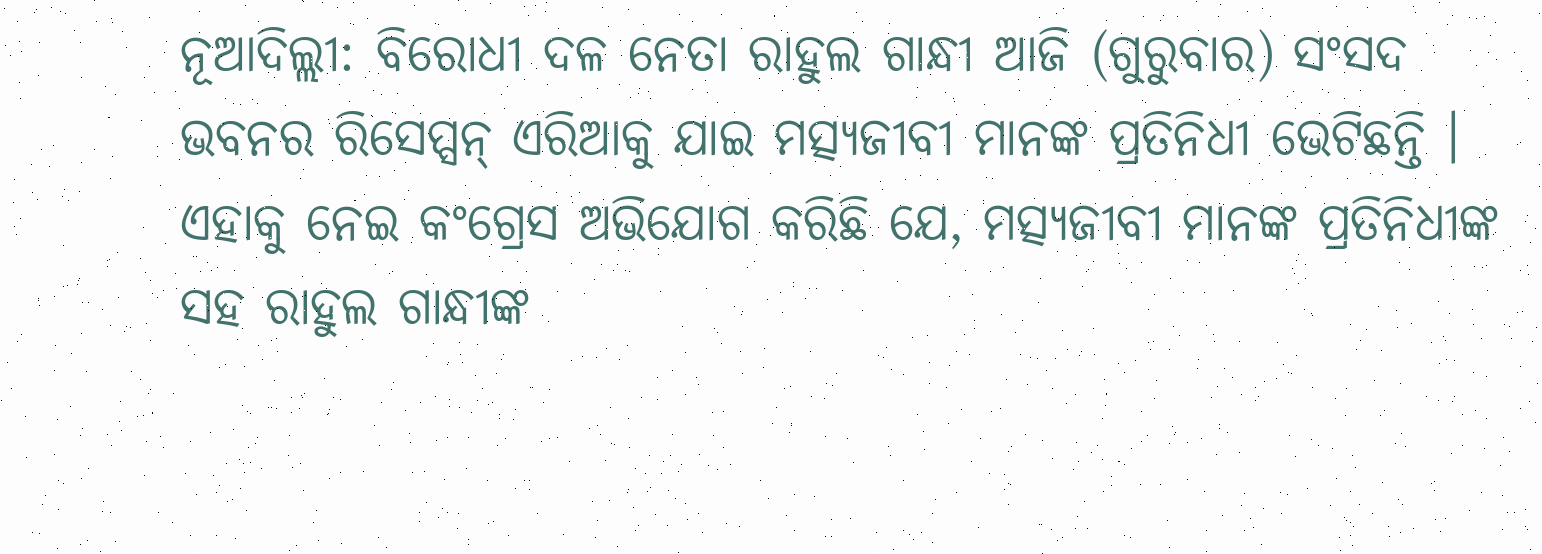ନୂଆଦିଲ୍ଲୀ: ବିରୋଧୀ ଦଳ ନେତା ରାହୁଲ ଗାନ୍ଧୀ ଆଜି (ଗୁରୁବାର) ସଂସଦ ଭବନର ରିସେପ୍ସନ୍ ଏରିଆକୁ ଯାଇ ମତ୍ସ୍ୟଜୀବୀ ମାନଙ୍କ ପ୍ରତିନିଧୀ ଭେଟିଛନ୍ତି । ଏହାକୁ ନେଇ କଂଗ୍ରେସ ଅଭିଯୋଗ କରିଛି ଯେ, ମତ୍ସ୍ୟଜୀବୀ ମାନଙ୍କ ପ୍ରତିନିଧୀଙ୍କ ସହ ରାହୁଲ ଗାନ୍ଧୀଙ୍କ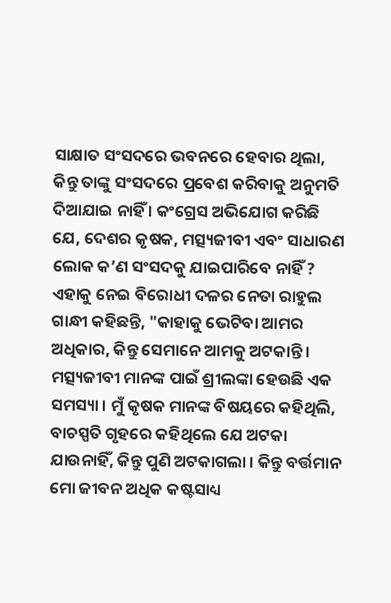ସାକ୍ଷାତ ସଂସଦରେ ଭବନରେ ହେବାର ଥିଲା, କିନ୍ତୁ ତାଙ୍କୁ ସଂସଦରେ ପ୍ରବେଶ କରିବାକୁ ଅନୁମତି ଦିଆଯାଇ ନାହିଁ । କଂଗ୍ରେସ ଅଭିଯୋଗ କରିଛି ଯେ, ଦେଶର କୃଷକ, ମତ୍ସ୍ୟଜୀବୀ ଏବଂ ସାଧାରଣ ଲୋକ କ’ଣ ସଂସଦକୁ ଯାଇପାରିବେ ନାହିଁ ?
ଏହାକୁ ନେଇ ବିରୋଧୀ ଦଳର ନେତା ରାହୁଲ ଗାନ୍ଧୀ କହିଛନ୍ତି, "କାହାକୁ ଭେଟିବା ଆମର ଅଧିକାର, କିନ୍ତୁ ସେମାନେ ଆମକୁ ଅଟକାନ୍ତି । ମତ୍ସ୍ୟଜୀବୀ ମାନଙ୍କ ପାଇଁ ଶ୍ରୀଲଙ୍କା ହେଉଛି ଏକ ସମସ୍ୟା । ମୁଁ କୃଷକ ମାନଙ୍କ ବିଷୟରେ କହିଥିଲି, ବାଚସ୍ପତି ଗୃହରେ କହିଥିଲେ ଯେ ଅଟକା ଯାଉନାହିଁ, କିନ୍ତୁ ପୁଣି ଅଟକାଗଲା । କିନ୍ତୁ ବର୍ତ୍ତମାନ ମୋ ଜୀବନ ଅଧିକ କଷ୍ଟସାଧ୍ୟ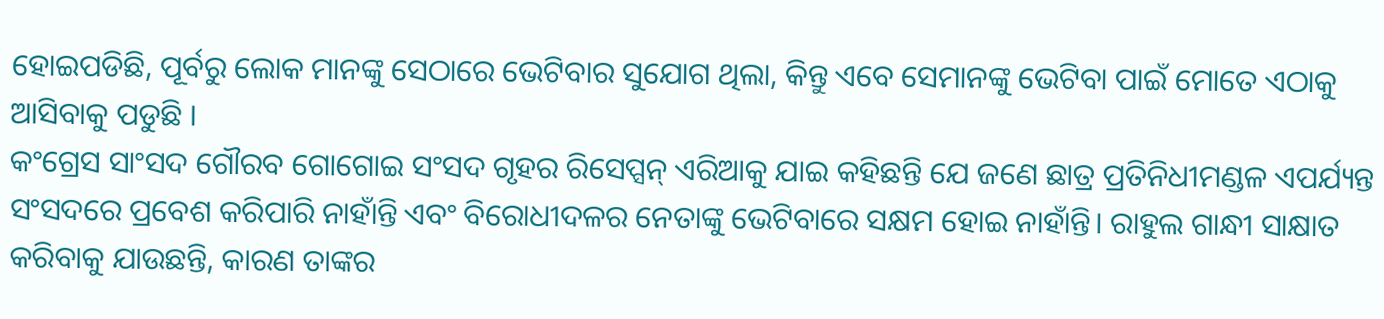ହୋଇପଡିଛି, ପୂର୍ବରୁ ଲୋକ ମାନଙ୍କୁ ସେଠାରେ ଭେଟିବାର ସୁଯୋଗ ଥିଲା, କିନ୍ତୁ ଏବେ ସେମାନଙ୍କୁ ଭେଟିବା ପାଇଁ ମୋତେ ଏଠାକୁ ଆସିବାକୁ ପଡୁଛି ।
କଂଗ୍ରେସ ସାଂସଦ ଗୌରବ ଗୋଗୋଇ ସଂସଦ ଗୃହର ରିସେପ୍ସନ୍ ଏରିଆକୁ ଯାଇ କହିଛନ୍ତି ଯେ ଜଣେ ଛାତ୍ର ପ୍ରତିନିଧୀମଣ୍ଡଳ ଏପର୍ଯ୍ୟନ୍ତ ସଂସଦରେ ପ୍ରବେଶ କରିପାରି ନାହାଁନ୍ତି ଏବଂ ବିରୋଧୀଦଳର ନେତାଙ୍କୁ ଭେଟିବାରେ ସକ୍ଷମ ହୋଇ ନାହାଁନ୍ତି। ରାହୁଲ ଗାନ୍ଧୀ ସାକ୍ଷାତ କରିବାକୁ ଯାଉଛନ୍ତି, କାରଣ ତାଙ୍କର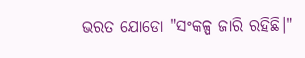ଭରତ ଯୋଡୋ "ସଂକଳ୍ପ ଜାରି ରହିଛି।"